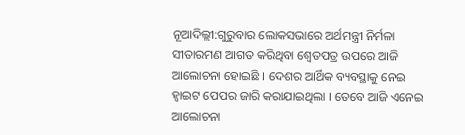ନୂଆଦିଲ୍ଲୀ:ଗୁରୁବାର ଲୋକସଭାରେ ଅର୍ଥମନ୍ତ୍ରୀ ନିର୍ମଳା ସୀତାରମଣ ଆଗତ କରିଥିବା ଶ୍ବେତପତ୍ର ଉପରେ ଆଜି ଆଲୋଚନା ହୋଇଛି । ଦେଶର ଆର୍ଥିକ ବ୍ୟବସ୍ଥାକୁ ନେଇ ହ୍ବାଇଟ ପେପର ଜାରି କରାଯାଇଥିଲା । ତେବେ ଆଜି ଏନେଇ ଆଲୋଚନା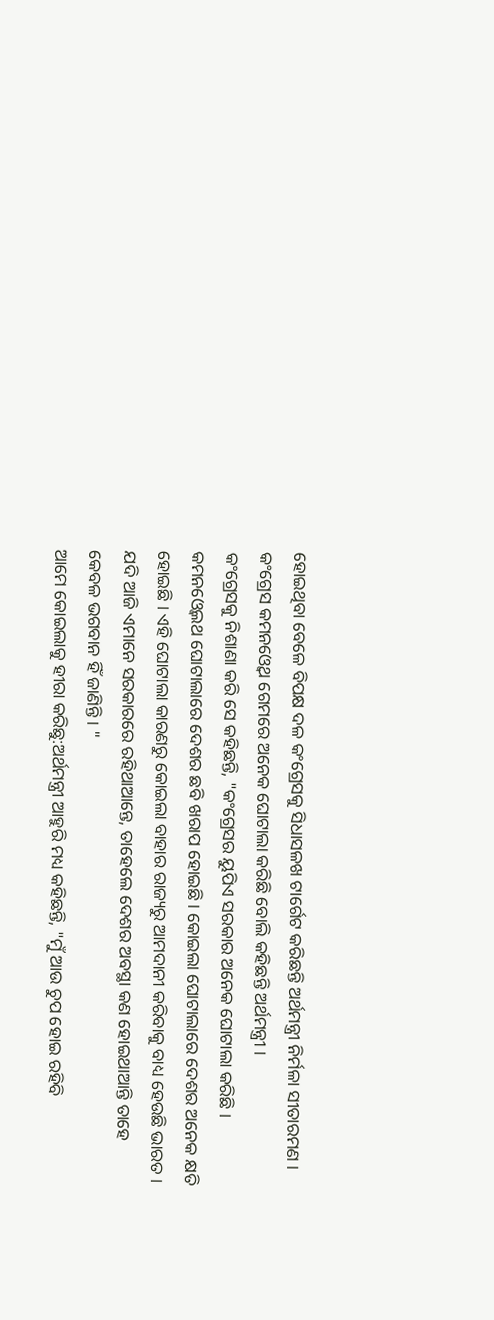ହୋଇଥିବା ବେଳେ ବିପକ୍ଷ ଦଳ କଂଗ୍ରେସକୁ ସିଧାସଳଖ ଟାର୍ଗେଟ କରିଛନ୍ତି ଅର୍ଥମନ୍ତ୍ରୀ ନିର୍ମଳା ସୀତାରମଣ । କଂଗ୍ରେସ କମନଓ୍ବେଥ ଗେମରେ ଅନେକ ଘୋଟାଲା କରିଛି ବୋଲି କହିଛନ୍ତି ଅର୍ଥମନ୍ତ୍ରୀ ।
କଂଗ୍ରେସକୁ ନିଶାଣା କରି ସେ କହିଛନ୍ତି, "କଂଗ୍ରେସର ୟୁପିଏ ସରକାର ଅନେକ ଘୋଟାଲା କରିଛି । କମନଓ୍ବେଲଥ ଘୋଟାଲାରେ ଦେଶର ଛବି ଖରାପ ହୋଇଛି । କୋଇଲା ଘୋଟାଲାରେ ଦେଶର ଅନେକ କ୍ଷତି ହୋଇଛି । ଏହି ଘୋଟାଲା କାରଣରୁ କୋଇଲା ବାହାର ରାଜ୍ୟରୁ ଆମଦାନୀ କରିବାକୁ ବାଧ୍ୟ ହେଉଛି ଭାରତ । ଯଦି ଆଜି ଏମାନେ ସରକାରରେ ରହିଥାଆନ୍ତେ, ତାହେଲେ ଦେଶର ଅବସ୍ଥା କଣ ହୋଇଥାଆନ୍ତି ତାହେ କେବଳ ଭଗବାନ ହିଁ ଜାଣିନ୍ତି । "
ଆମେ କୋଇଲାକୁ ହୀରା କରିଛୁ:ଅର୍ଥମନ୍ତ୍ରୀ ଆହୁରି ମଧ୍ୟ କହିଛନ୍ତି, "ମୁଁ ଆଉ ଚୁପ ହୋଇ ରହିବି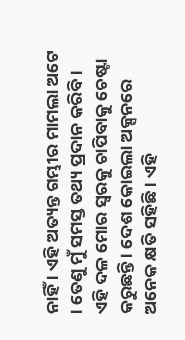ନାହିଁ । ଏହି ଅତ୍ୟନ୍ତ ଗମ୍ଭୀର ମାମଲା ଅଟେ । ତେଣୁ ମୁଁ ସମସ୍ତ ତଥ୍ୟ ପ୍ରଦାନ କରିବି । ଏହି ଦଳ ମୋର ସ୍ବରକୁ ଚାପିବାକୁ ଚେଷ୍ଟା କରୁଛନ୍ତି । ଦେଶ କୋଇଲା ଅକ୍ସନରେ ଅନେକ କ୍ଷତି ସହିଛି । ଏହି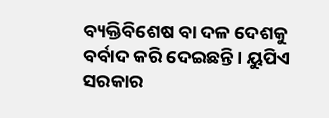ବ୍ୟକ୍ତିବିଶେଷ ବା ଦଳ ଦେଶକୁ ବର୍ବାଦ କରି ଦେଇଛନ୍ତି । ୟୁପିଏ ସରକାର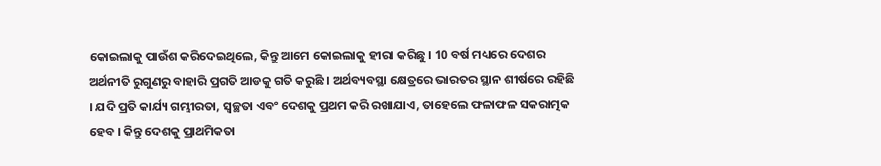କୋଇଲାକୁ ପାଉଁଶ କରିଦେଇଥିଲେ, କିନ୍ତୁ ଆମେ କୋଇଲାକୁ ହୀରା କରିଛୁ । 10 ବର୍ଷ ମଧ୍ୟରେ ଦେଶର ଅର୍ଥନୀତି ରୁଗୁଣରୁ ବାହାରି ପ୍ରଗତି ଆଡକୁ ଗତି କରୁଛି । ଅର୍ଥବ୍ୟବସ୍ଥା କ୍ଷେତ୍ରରେ ଭାରତର ସ୍ଥାନ ଶୀର୍ଷରେ ରହିଛି । ଯଦି ପ୍ରତି କାର୍ଯ୍ୟ ଗମ୍ଭୀରତା, ସ୍ବଚ୍ଛତା ଏବଂ ଦେଶକୁ ପ୍ରଥମ କରି ରଖାଯାଏ, ତାହେଲେ ଫଳାଫଳ ସକରାତ୍ମକ ହେବ । କିନ୍ତୁ ଦେଶକୁ ପ୍ରାଥମିକତା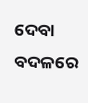ଦେବା ବଦଳରେ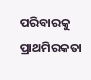ପରିବାରକୁ ପ୍ରାଥମିରକତା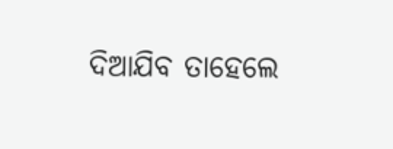ଦିଆଯିବ ତାହେଲେ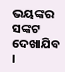ଭୟଙ୍କର ସଙ୍କଟ ଦେଖାଯିବ ।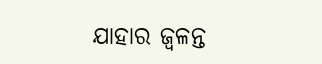ଯାହାର ଜ୍ବଳନ୍ତ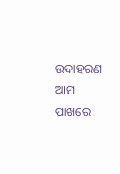ଉଦାହରଣ ଆମ ପାଖରେ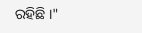ରହିଛି ।"